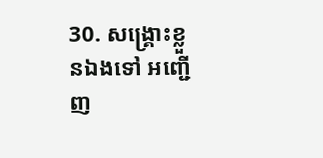30. សង្គ្រោះខ្លួនឯងទៅ អញ្ជើញ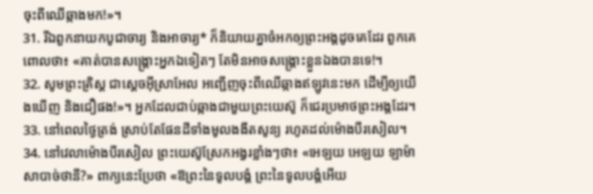ចុះពីឈើឆ្កាងមក!»។
31. រីឯពួកនាយកបូជាចារ្យ និងអាចារ្យ* ក៏និយាយគ្នាចំអកឲ្យព្រះអង្គដូចគេដែរ ពួកគេពោលថា៖ «គាត់បានសង្គ្រោះអ្នកឯទៀតៗ តែមិនអាចសង្គ្រោះខ្លួនឯងបានទេ!។
32. សូមព្រះគ្រិស្ដ ជាស្ដេចអ៊ីស្រាអែល អញ្ជើញចុះពីឈើឆ្កាងឥឡូវនេះមក ដើម្បីឲ្យយើងឃើញ និងជឿផង!»។ អ្នកដែលជាប់ឆ្កាងជាមួយព្រះយេស៊ូ ក៏ជេរប្រមាថព្រះអង្គដែរ។
33. នៅពេលថ្ងៃត្រង់ ស្រាប់តែផែនដីទាំងមូលងងឹតសូន្យ រហូតដល់ម៉ោងបីរសៀល។
34. នៅវេលាម៉ោងបីរសៀល ព្រះយេស៊ូស្រែកអង្វរខ្លាំងៗថា៖ «អេឡយ អេឡយ ឡាម៉ាសាបាច់ថានី?» ពាក្យនេះប្រែថា «ឱព្រះនៃទូលបង្គំ ព្រះនៃទូលបង្គំអើយ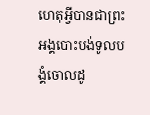ហេតុអ្វីបានជាព្រះអង្គបោះបង់ទូលបង្គំចោលដូ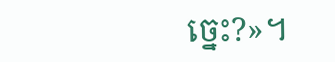ច្នេះ?»។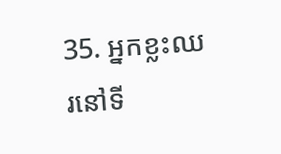35. អ្នកខ្លះឈរនៅទី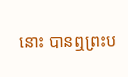នោះ បានឮព្រះប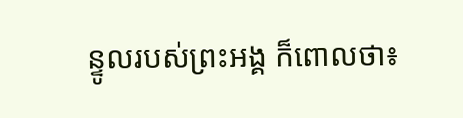ន្ទូលរបស់ព្រះអង្គ ក៏ពោលថា៖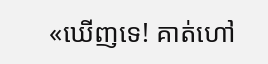«ឃើញទេ! គាត់ហៅ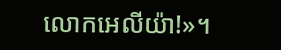លោកអេលីយ៉ា!»។